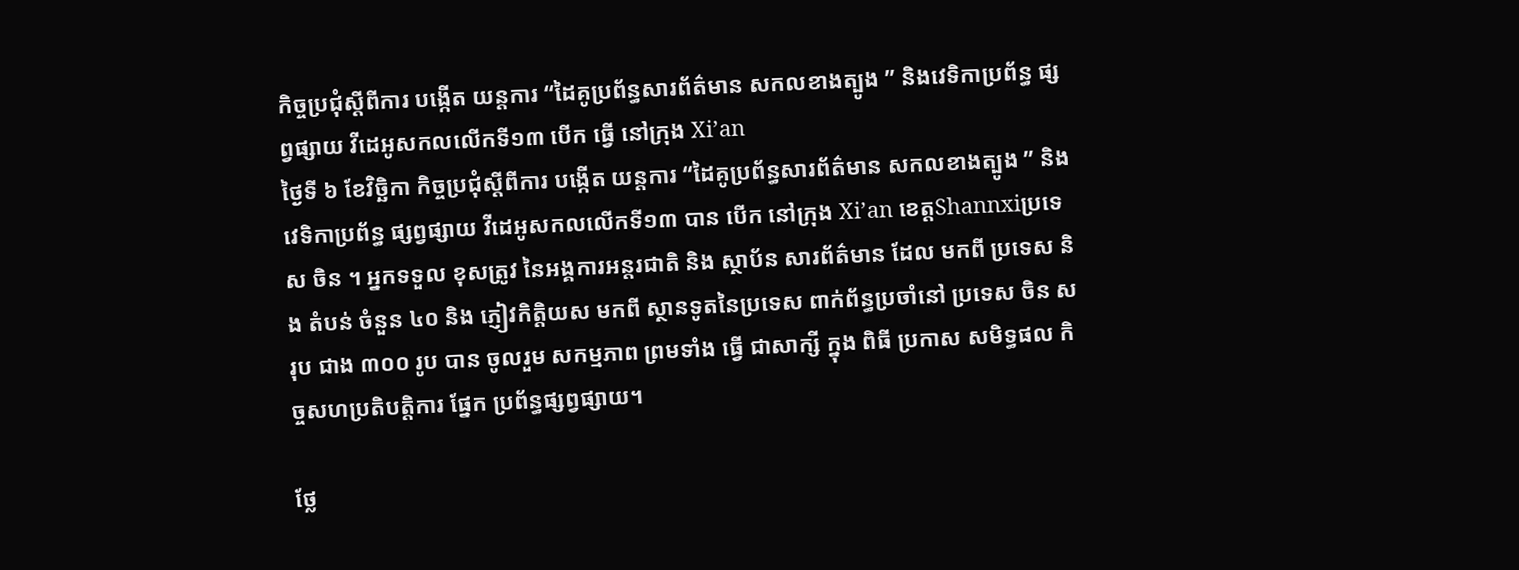កិច្ចប្រជុំស្តីពីការ បង្កើត យន្តការ “ដៃគូប្រព័ន្ធសារព័ត៌មាន សកលខាងត្បូង ” និងវេទិកាប្រព័ន្ធ ផ្សព្វផ្សាយ វីដេអូសកលលើកទី១៣ បើក ធ្វើ នៅក្រុង Xi’an
ថ្ងៃទី ៦ ខែវិច្ឆិកា កិច្ចប្រជុំស្តីពីការ បង្កើត យន្តការ “ដៃគូប្រព័ន្ធសារព័ត៌មាន សកលខាងត្បូង ” និង វេទិកាប្រព័ន្ធ ផ្សព្វផ្សាយ វីដេអូសកលលើកទី១៣ បាន បើក នៅក្រុង Xi’an ខេត្តShannxiប្រទេស ចិន ។ អ្នកទទួល ខុសត្រូវ នៃអង្គការអន្តរជាតិ និង ស្ថាប័ន សារព័ត៌មាន ដែល មកពី ប្រទេស និង តំបន់ ចំនួន ៤០ និង ភ្ញៀវកិត្តិយស មកពី ស្ថានទូតនៃប្រទេស ពាក់ព័ន្ធប្រចាំនៅ ប្រទេស ចិន សរុប ជាង ៣០០ រូប បាន ចូលរួម សកម្មភាព ព្រមទាំង ធ្វើ ជាសាក្សី ក្នុង ពិធី ប្រកាស សមិទ្ធផល កិច្ចសហប្រតិបត្តិការ ផ្នែក ប្រព័ន្ធផ្សព្វផ្សាយ។

ថ្លែ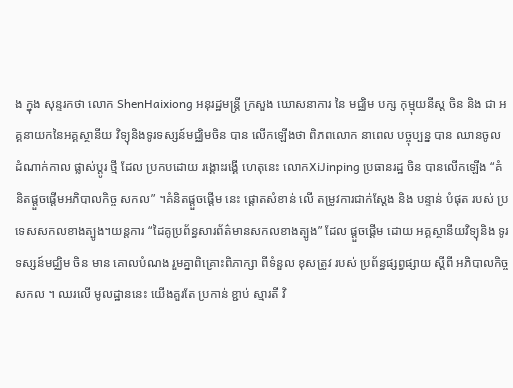ង ក្នុង សុន្ទរកថា លោក ShenHaixiong អនុរដ្ឋមន្រ្តី ក្រសួង ឃោសនាការ នៃ មជ្ឈិម បក្ស កុម្មុយនីស្ត ចិន និង ជា អគ្គនាយកនៃអគ្គស្ថានីយ វិទ្យុនិងទូរទស្សន៍មជ្ឈិមចិន បាន លើកឡើងថា ពិភពលោក នាពេល បច្ចុប្បន្ន បាន ឈានចូល ដំណាក់កាល ផ្លាស់ប្តូរ ថ្មី ដែល ប្រកបដោយ រង្គោះរង្គើ ហេតុនេះ លោកXiJinping ប្រធានរដ្ឋ ចិន បានលើកឡើង “គំនិតផ្តួចផ្តើមអភិបាលកិច្ច សកល” ។គំនិតផ្តួចផ្តើម នេះ ផ្តោតសំខាន់ លើ តម្រូវការជាក់ស្តែង និង បន្ទាន់ បំផុត របស់ ប្រទេសសកលខាងត្បូង។យន្តការ “ដៃគូប្រព័ន្ធសារព័ត៌មានសកលខាងត្បូង” ដែល ផ្តួចផ្តើម ដោយ អគ្គស្ថានីយវិទ្យុនិង ទូរទស្សន៍មជ្ឈិម ចិន មាន គោលបំណង រួមគ្នាពិគ្រោះពិភាក្សា ពីទំនួល ខុសត្រូវ របស់ ប្រព័ន្ធផ្សព្វផ្សាយ ស្តីពី អភិបាលកិច្ច សកល ។ ឈរលើ មូលដ្ឋាននេះ យើងគួរតែ ប្រកាន់ ខ្ជាប់ ស្មារតី វិ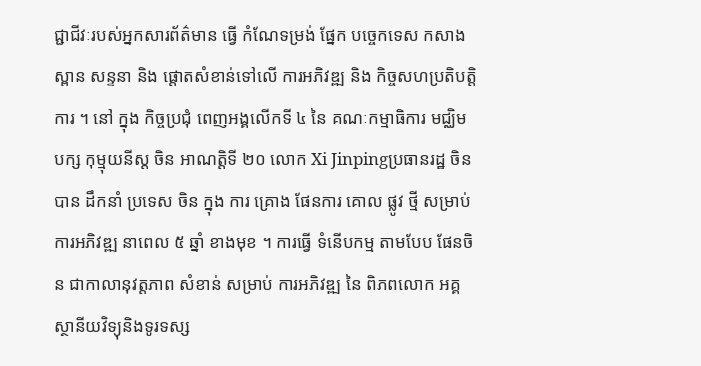ជ្ជាជីវៈរបស់អ្នកសារព័ត៌មាន ធ្វើ កំណែទម្រង់ ផ្នែក បច្ចេកទេស កសាង ស្ពាន សន្ទនា និង ផ្តោតសំខាន់ទៅលើ ការអភិវឌ្ឍ និង កិច្ចសហប្រតិបត្តិការ ។ នៅ ក្នុង កិច្ចប្រជុំ ពេញអង្គលើកទី ៤ នៃ គណៈកម្មាធិការ មជ្ឈិម បក្ស កុម្មុយនីស្ត ចិន អាណត្តិទី ២០ លោក Xi Jinpingប្រធានរដ្ឋ ចិន បាន ដឹកនាំ ប្រទេស ចិន ក្នុង ការ គ្រោង ផែនការ គោល ផ្លូវ ថ្មី សម្រាប់ ការអភិវឌ្ឍ នាពេល ៥ ឆ្នាំ ខាងមុខ ។ ការធ្វើ ទំនើបកម្ម តាមបែប ផែនចិន ជាកាលានុវត្តភាព សំខាន់ សម្រាប់ ការអភិវឌ្ឍ នៃ ពិភពលោក អគ្គស្ថានីយវិទ្យុនិងទូរទស្ស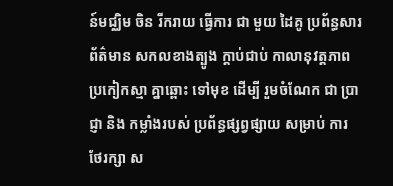ន៍មជ្ឈិម ចិន រីករាយ ធ្វើការ ជា មួយ ដៃគូ ប្រព័ន្ធសារព័ត៌មាន សកលខាងត្បូង ក្តាប់ជាប់ កាលានុវត្តភាព ប្រកៀកស្មា គ្នាឆ្ពោះ ទៅមុខ ដើម្បី រួមចំណែក ជា ប្រាជ្ញា និង កម្លាំងរបស់ ប្រព័ន្ធផ្សព្វផ្សាយ សម្រាប់ ការ ថែរក្សា ស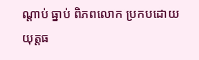ណ្តាប់ ធ្នាប់ ពិភពលោក ប្រកបដោយ យុត្តធ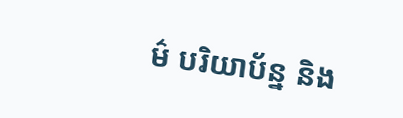ម៌ បរិយាប័ន្ន និង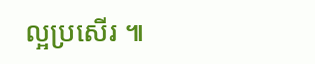ល្អប្រសើរ ៕